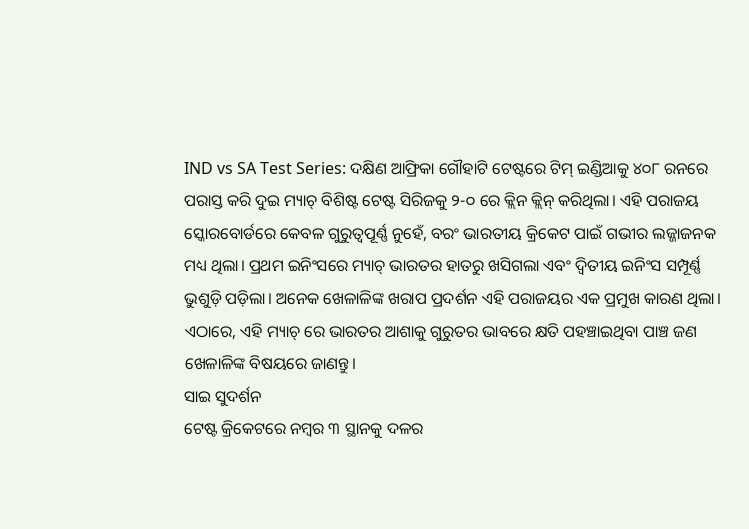IND vs SA Test Series: ଦକ୍ଷିଣ ଆଫ୍ରିକା ଗୌହାଟି ଟେଷ୍ଟରେ ଟିମ୍ ଇଣ୍ଡିଆକୁ ୪୦୮ ରନରେ ପରାସ୍ତ କରି ଦୁଇ ମ୍ୟାଚ୍ ବିଶିଷ୍ଟ ଟେଷ୍ଟ ସିରିଜକୁ ୨-୦ ରେ କ୍ଲିନ କ୍ଲିନ୍ କରିଥିଲା। ଏହି ପରାଜୟ ସ୍କୋରବୋର୍ଡରେ କେବଳ ଗୁରୁତ୍ୱପୂର୍ଣ୍ଣ ନୁହେଁ, ବରଂ ଭାରତୀୟ କ୍ରିକେଟ ପାଇଁ ଗଭୀର ଲଜ୍ଜାଜନକ ମଧ୍ୟ ଥିଲା। ପ୍ରଥମ ଇନିଂସରେ ମ୍ୟାଚ୍ ଭାରତର ହାତରୁ ଖସିଗଲା ଏବଂ ଦ୍ୱିତୀୟ ଇନିଂସ ସମ୍ପୂର୍ଣ୍ଣ ଭୁଶୁଡ଼ି ପଡ଼ିଲା। ଅନେକ ଖେଳାଳିଙ୍କ ଖରାପ ପ୍ରଦର୍ଶନ ଏହି ପରାଜୟର ଏକ ପ୍ରମୁଖ କାରଣ ଥିଲା। ଏଠାରେ, ଏହି ମ୍ୟାଚ୍ ରେ ଭାରତର ଆଶାକୁ ଗୁରୁତର ଭାବରେ କ୍ଷତି ପହଞ୍ଚାଇଥିବା ପାଞ୍ଚ ଜଣ ଖେଳାଳିଙ୍କ ବିଷୟରେ ଜାଣନ୍ତୁ।
ସାଇ ସୁଦର୍ଶନ
ଟେଷ୍ଟ କ୍ରିକେଟରେ ନମ୍ବର ୩ ସ୍ଥାନକୁ ଦଳର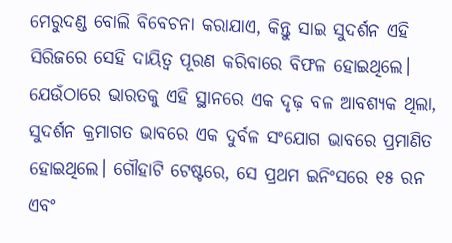ମେରୁଦଣ୍ଡ ବୋଲି ବିବେଚନା କରାଯାଏ, କିନ୍ତୁ ସାଇ ସୁଦର୍ଶନ ଏହି ସିରିଜରେ ସେହି ଦାୟିତ୍ୱ ପୂରଣ କରିବାରେ ବିଫଳ ହୋଇଥିଲେ। ଯେଉଁଠାରେ ଭାରତକୁ ଏହି ସ୍ଥାନରେ ଏକ ଦୃଢ଼ ବଳ ଆବଶ୍ୟକ ଥିଲା, ସୁଦର୍ଶନ କ୍ରମାଗତ ଭାବରେ ଏକ ଦୁର୍ବଳ ସଂଯୋଗ ଭାବରେ ପ୍ରମାଣିତ ହୋଇଥିଲେ। ଗୌହାଟି ଟେଷ୍ଟରେ, ସେ ପ୍ରଥମ ଇନିଂସରେ ୧୫ ରନ ଏବଂ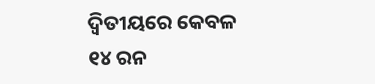ଦ୍ୱିତୀୟରେ କେବଳ ୧୪ ରନ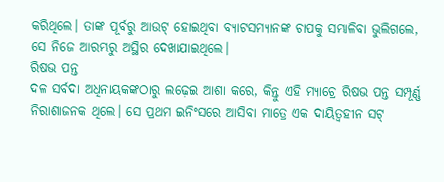କରିଥିଲେ। ତାଙ୍କ ପୂର୍ବରୁ ଆଉଟ୍ ହୋଇଥିବା ବ୍ୟାଟସମ୍ୟାନଙ୍କ ଚାପକୁ ସମ୍ଭାଳିବା ଭୁଲିଗଲେ, ସେ ନିଜେ ଆରମ୍ଭରୁ ଅସ୍ଥିର ଦେଖାଯାଇଥିଲେ।
ରିଷଭ ପନ୍ତ
ଦଳ ସର୍ବଦା ଅଧିନାୟକଙ୍କଠାରୁ ଲଢ଼େଇ ଆଶା କରେ, କିନ୍ତୁ ଏହି ମ୍ୟାଚ୍ରେ ରିଷଭ ପନ୍ତ ସମ୍ପୂର୍ଣ୍ଣ ନିରାଶାଜନକ ଥିଲେ। ସେ ପ୍ରଥମ ଇନିଂସରେ ଆସିବା ମାତ୍ରେ ଏକ ଦାୟିତ୍ୱହୀନ ସଟ୍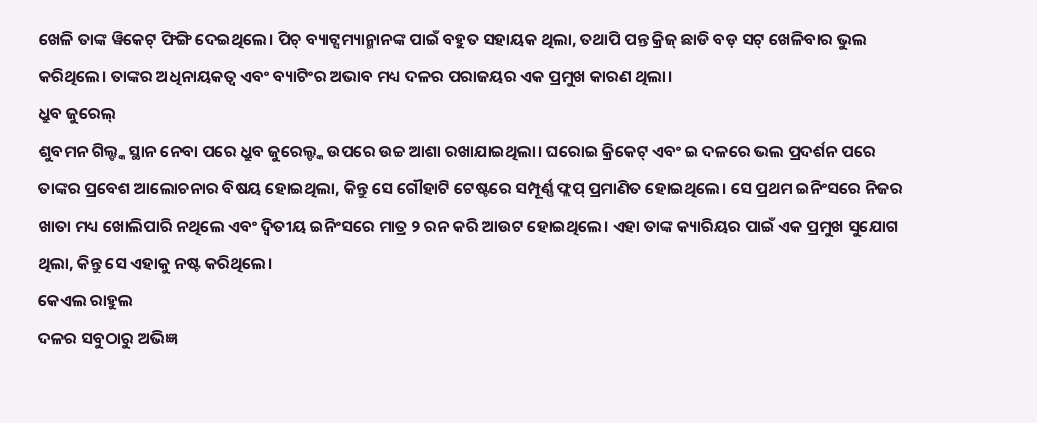ଖେଳି ତାଙ୍କ ୱିକେଟ୍ ଫିଙ୍ଗି ଦେଇଥିଲେ। ପିଚ୍ ବ୍ୟାଟ୍ସମ୍ୟାନ୍ମାନଙ୍କ ପାଇଁ ବହୁତ ସହାୟକ ଥିଲା, ତଥାପି ପନ୍ତ କ୍ରିଜ୍ ଛାଡି ବଡ଼ ସଟ୍ ଖେଳିବାର ଭୁଲ କରିଥିଲେ। ତାଙ୍କର ଅଧିନାୟକତ୍ୱ ଏବଂ ବ୍ୟାଟିଂର ଅଭାବ ମଧ୍ୟ ଦଳର ପରାଜୟର ଏକ ପ୍ରମୁଖ କାରଣ ଥିଲା।
ଧ୍ରୁବ ଜୁରେଲ୍
ଶୁବମନ ଗିଲ୍ଙ୍କ ସ୍ଥାନ ନେବା ପରେ ଧ୍ରୁବ ଜୁରେଲ୍ଙ୍କ ଉପରେ ଉଚ୍ଚ ଆଶା ରଖାଯାଇଥିଲା। ଘରୋଇ କ୍ରିକେଟ୍ ଏବଂ ଇ ଦଳରେ ଭଲ ପ୍ରଦର୍ଶନ ପରେ ତାଙ୍କର ପ୍ରବେଶ ଆଲୋଚନାର ବିଷୟ ହୋଇଥିଲା, କିନ୍ତୁ ସେ ଗୌହାଟି ଟେଷ୍ଟରେ ସମ୍ପୂର୍ଣ୍ଣ ଫ୍ଲପ୍ ପ୍ରମାଣିତ ହୋଇଥିଲେ। ସେ ପ୍ରଥମ ଇନିଂସରେ ନିଜର ଖାତା ମଧ୍ୟ ଖୋଲିପାରି ନଥିଲେ ଏବଂ ଦ୍ୱିତୀୟ ଇନିଂସରେ ମାତ୍ର ୨ ରନ କରି ଆଉଟ ହୋଇଥିଲେ। ଏହା ତାଙ୍କ କ୍ୟାରିୟର ପାଇଁ ଏକ ପ୍ରମୁଖ ସୁଯୋଗ ଥିଲା, କିନ୍ତୁ ସେ ଏହାକୁ ନଷ୍ଟ କରିଥିଲେ।
କେଏଲ ରାହୁଲ
ଦଳର ସବୁଠାରୁ ଅଭିଜ୍ଞ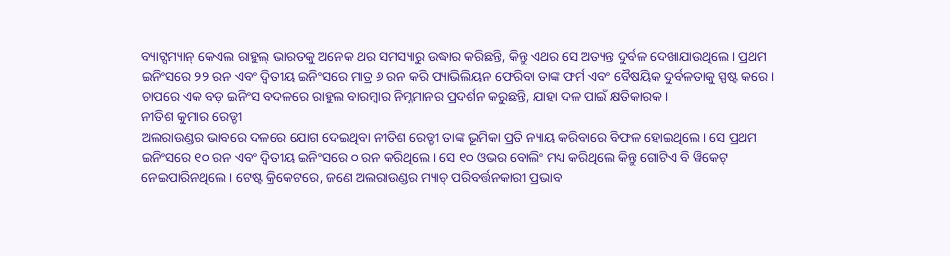ବ୍ୟାଟ୍ସମ୍ୟାନ୍ କେଏଲ ରାହୁଲ୍ ଭାରତକୁ ଅନେକ ଥର ସମସ୍ୟାରୁ ଉଦ୍ଧାର କରିଛନ୍ତି, କିନ୍ତୁ ଏଥର ସେ ଅତ୍ୟନ୍ତ ଦୁର୍ବଳ ଦେଖାଯାଉଥିଲେ। ପ୍ରଥମ ଇନିଂସରେ ୨୨ ରନ ଏବଂ ଦ୍ୱିତୀୟ ଇନିଂସରେ ମାତ୍ର ୬ ରନ କରି ପ୍ୟାଭିଲିୟନ ଫେରିବା ତାଙ୍କ ଫର୍ମ ଏବଂ ବୈଷୟିକ ଦୁର୍ବଳତାକୁ ସ୍ପଷ୍ଟ କରେ। ଚାପରେ ଏକ ବଡ଼ ଇନିଂସ ବଦଳରେ ରାହୁଲ ବାରମ୍ବାର ନିମ୍ନମାନର ପ୍ରଦର୍ଶନ କରୁଛନ୍ତି, ଯାହା ଦଳ ପାଇଁ କ୍ଷତିକାରକ।
ନୀତିଶ କୁମାର ରେଡ୍ଡୀ
ଅଲରାଉଣ୍ଡର ଭାବରେ ଦଳରେ ଯୋଗ ଦେଇଥିବା ନୀତିଶ ରେଡ୍ଡୀ ତାଙ୍କ ଭୂମିକା ପ୍ରତି ନ୍ୟାୟ କରିବାରେ ବିଫଳ ହୋଇଥିଲେ। ସେ ପ୍ରଥମ ଇନିଂସରେ ୧୦ ରନ ଏବଂ ଦ୍ୱିତୀୟ ଇନିଂସରେ ୦ ରନ କରିଥିଲେ। ସେ ୧୦ ଓଭର ବୋଲିଂ ମଧ୍ୟ କରିଥିଲେ କିନ୍ତୁ ଗୋଟିଏ ବି ୱିକେଟ୍ ନେଇପାରିନଥିଲେ। ଟେଷ୍ଟ କ୍ରିକେଟରେ, ଜଣେ ଅଲରାଉଣ୍ଡର ମ୍ୟାଚ୍ ପରିବର୍ତ୍ତନକାରୀ ପ୍ରଭାବ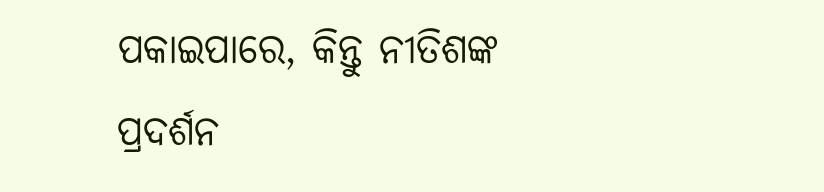ପକାଇପାରେ, କିନ୍ତୁ ନୀତିଶଙ୍କ ପ୍ରଦର୍ଶନ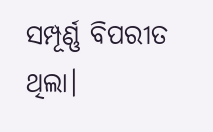ସମ୍ପୂର୍ଣ୍ଣ ବିପରୀତ ଥିଲା।